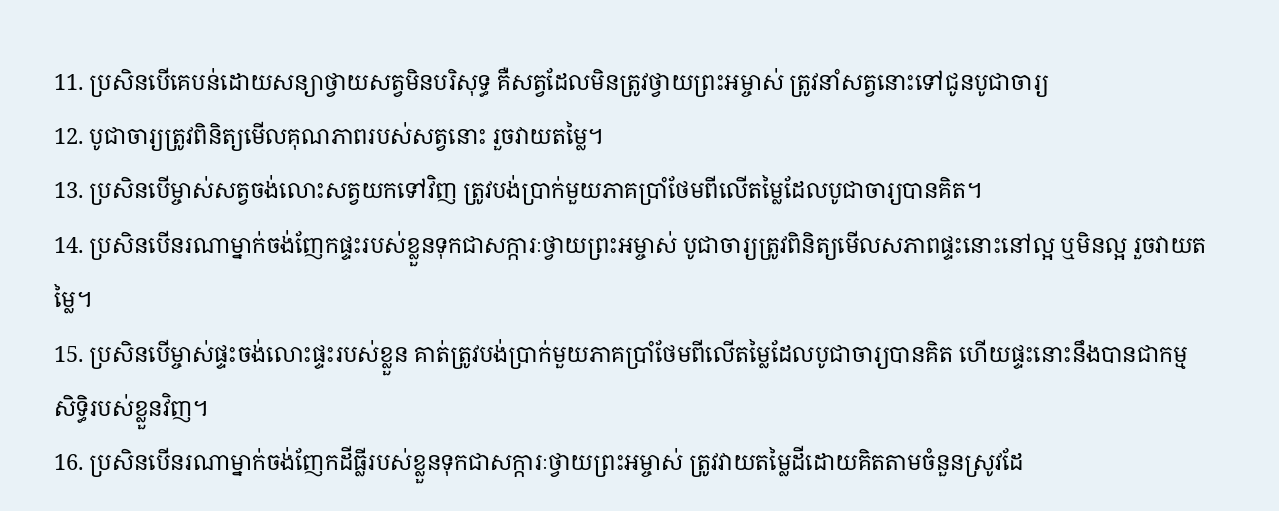11. ប្រសិនបើគេបន់ដោយសន្យាថ្វាយសត្វមិនបរិសុទ្ធ គឺសត្វដែលមិនត្រូវថ្វាយព្រះអម្ចាស់ ត្រូវនាំសត្វនោះទៅជូនបូជាចារ្យ
12. បូជាចារ្យត្រូវពិនិត្យមើលគុណភាពរបស់សត្វនោះ រួចវាយតម្លៃ។
13. ប្រសិនបើម្ចាស់សត្វចង់លោះសត្វយកទៅវិញ ត្រូវបង់ប្រាក់មួយភាគប្រាំថែមពីលើតម្លៃដែលបូជាចារ្យបានគិត។
14. ប្រសិនបើនរណាម្នាក់ចង់ញែកផ្ទះរបស់ខ្លួនទុកជាសក្ការៈថ្វាយព្រះអម្ចាស់ បូជាចារ្យត្រូវពិនិត្យមើលសភាពផ្ទះនោះនៅល្អ ឬមិនល្អ រួចវាយតម្លៃ។
15. ប្រសិនបើម្ចាស់ផ្ទះចង់លោះផ្ទះរបស់ខ្លួន គាត់ត្រូវបង់ប្រាក់មួយភាគប្រាំថែមពីលើតម្លៃដែលបូជាចារ្យបានគិត ហើយផ្ទះនោះនឹងបានជាកម្មសិទ្ធិរបស់ខ្លួនវិញ។
16. ប្រសិនបើនរណាម្នាក់ចង់ញែកដីធ្លីរបស់ខ្លួនទុកជាសក្ការៈថ្វាយព្រះអម្ចាស់ ត្រូវវាយតម្លៃដីដោយគិតតាមចំនួនស្រូវដែ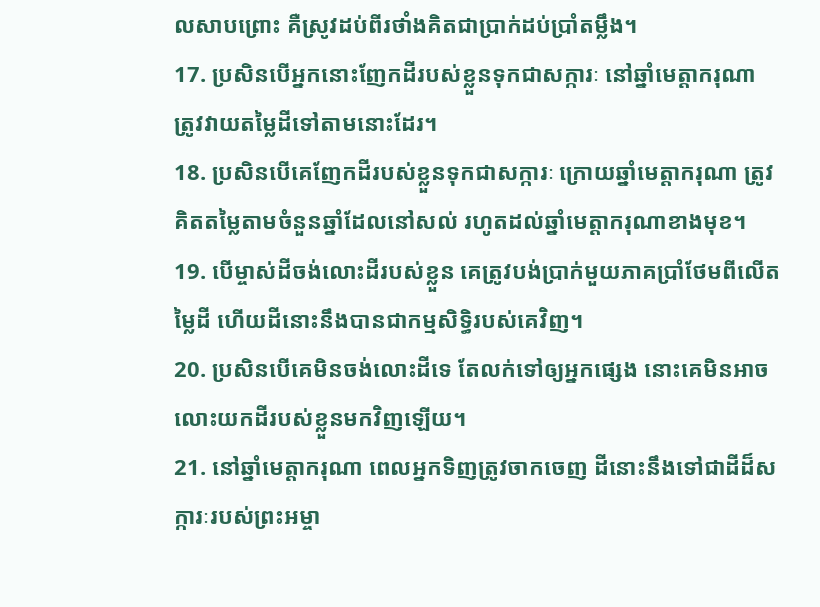លសាបព្រោះ គឺស្រូវដប់ពីរថាំងគិតជាប្រាក់ដប់ប្រាំតម្លឹង។
17. ប្រសិនបើអ្នកនោះញែកដីរបស់ខ្លួនទុកជាសក្ការៈ នៅឆ្នាំមេត្តាករុណា ត្រូវវាយតម្លៃដីទៅតាមនោះដែរ។
18. ប្រសិនបើគេញែកដីរបស់ខ្លួនទុកជាសក្ការៈ ក្រោយឆ្នាំមេត្តាករុណា ត្រូវគិតតម្លៃតាមចំនួនឆ្នាំដែលនៅសល់ រហូតដល់ឆ្នាំមេត្តាករុណាខាងមុខ។
19. បើម្ចាស់ដីចង់លោះដីរបស់ខ្លួន គេត្រូវបង់ប្រាក់មួយភាគប្រាំថែមពីលើតម្លៃដី ហើយដីនោះនឹងបានជាកម្មសិទ្ធិរបស់គេវិញ។
20. ប្រសិនបើគេមិនចង់លោះដីទេ តែលក់ទៅឲ្យអ្នកផ្សេង នោះគេមិនអាចលោះយកដីរបស់ខ្លួនមកវិញឡើយ។
21. នៅឆ្នាំមេត្តាករុណា ពេលអ្នកទិញត្រូវចាកចេញ ដីនោះនឹងទៅជាដីដ៏សក្ការៈរបស់ព្រះអម្ចា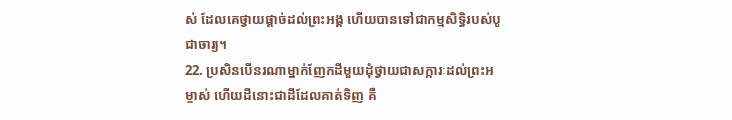ស់ ដែលគេថ្វាយផ្ដាច់ដល់ព្រះអង្គ ហើយបានទៅជាកម្មសិទ្ធិរបស់បូជាចារ្យ។
22. ប្រសិនបើនរណាម្នាក់ញែកដីមួយដុំថ្វាយជាសក្ការៈដល់ព្រះអម្ចាស់ ហើយដីនោះជាដីដែលគាត់ទិញ គឺ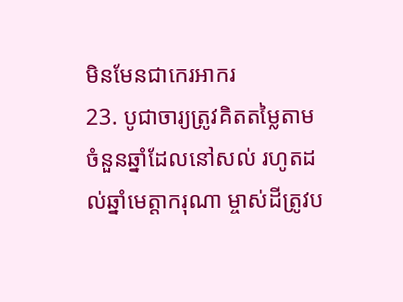មិនមែនជាកេរអាករ
23. បូជាចារ្យត្រូវគិតតម្លៃតាមចំនួនឆ្នាំដែលនៅសល់ រហូតដល់ឆ្នាំមេត្តាករុណា ម្ចាស់ដីត្រូវប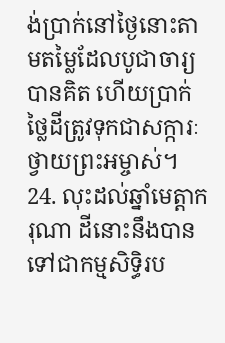ង់ប្រាក់នៅថ្ងៃនោះតាមតម្លៃដែលបូជាចារ្យបានគិត ហើយប្រាក់ថ្លៃដីត្រូវទុកជាសក្ការៈថ្វាយព្រះអម្ចាស់។
24. លុះដល់ឆ្នាំមេត្តាករុណា ដីនោះនឹងបានទៅជាកម្មសិទ្ធិរប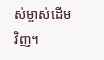ស់ម្ចាស់ដើមវិញ។